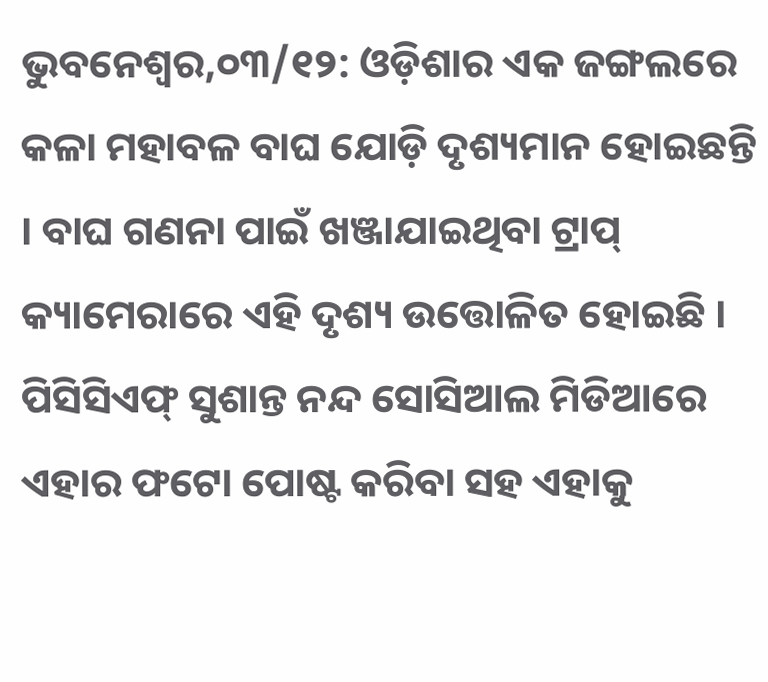ଭୁବନେଶ୍ୱର,୦୩/୧୨: ଓଡ଼ିଶାର ଏକ ଜଙ୍ଗଲରେ କଳା ମହାବଳ ବାଘ ଯୋଡ଼ି ଦୃଶ୍ୟମାନ ହୋଇଛନ୍ତି । ବାଘ ଗଣନା ପାଇଁ ଖଞ୍ଜାଯାଇଥିବା ଟ୍ରାପ୍ କ୍ୟାମେରାରେ ଏହି ଦୃଶ୍ୟ ଉତ୍ତୋଳିତ ହୋଇଛି । ପିସିସିଏଫ୍ ସୁଶାନ୍ତ ନନ୍ଦ ସୋସିଆଲ ମିଡିଆରେ ଏହାର ଫଟୋ ପୋଷ୍ଟ କରିବା ସହ ଏହାକୁ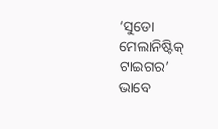‘ସୁଡୋ ମେଲାନିଷ୍ଟିକ୍ ଟାଇଗର’ ଭାବେ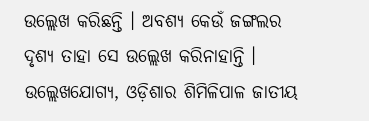ଉଲ୍ଲେଖ କରିଛନ୍ତି । ଅବଶ୍ୟ କେଉଁ ଜଙ୍ଗଲର ଦୃଶ୍ୟ ତାହା ସେ ଉଲ୍ଲେଖ କରିନାହାନ୍ତି ।
ଉଲ୍ଲେଖଯୋଗ୍ୟ, ଓଡ଼ିଶାର ଶିମିଳିପାଳ ଜାତୀୟ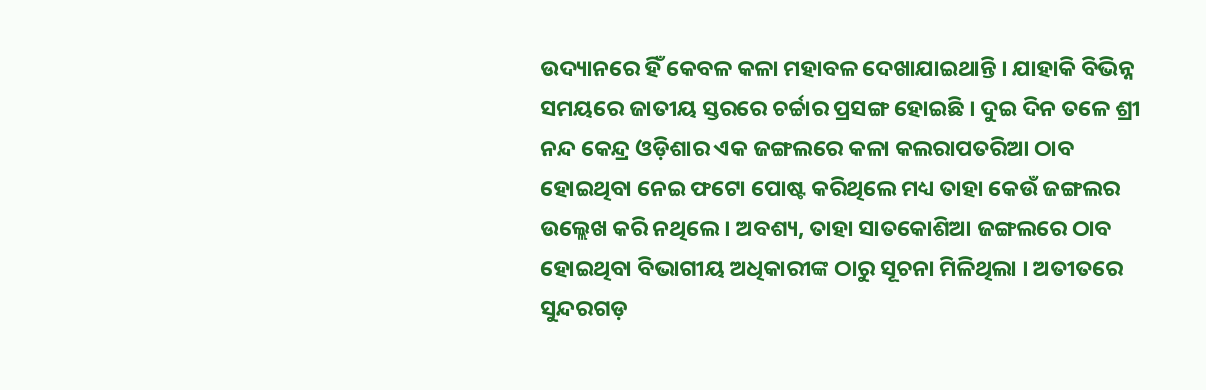ଉଦ୍ୟାନରେ ହିଁ କେବଳ କଳା ମହାବଳ ଦେଖାଯାଇଥାନ୍ତି । ଯାହାକି ବିଭିନ୍ନ ସମୟରେ ଜାତୀୟ ସ୍ତରରେ ଚର୍ଚ୍ଚାର ପ୍ରସଙ୍ଗ ହୋଇଛି । ଦୁଇ ଦିନ ତଳେ ଶ୍ରୀ ନନ୍ଦ କେନ୍ଦ୍ର ଓଡ଼ିଶାର ଏକ ଜଙ୍ଗଲରେ କଳା କଲରାପତରିଆ ଠାବ ହୋଇଥିବା ନେଇ ଫଟୋ ପୋଷ୍ଟ କରିଥିଲେ ମଧ୍ୟ ତାହା କେଉଁ ଜଙ୍ଗଲର ଉଲ୍ଲେଖ କରି ନଥିଲେ । ଅବଶ୍ୟ, ତାହା ସାତକୋଶିଆ ଜଙ୍ଗଲରେ ଠାବ ହୋଇଥିବା ବିଭାଗୀୟ ଅଧିକାରୀଙ୍କ ଠାରୁ ସୂଚନା ମିଳିଥିଲା । ଅତୀତରେ ସୁନ୍ଦରଗଡ଼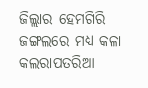ଜିଲ୍ଲାର ହେମଗିରି ଜଙ୍ଗଲରେ ମଧ୍ୟ କଳା କଲରାପତରିଆ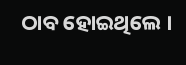ଠାବ ହୋଇଥିଲେ ।